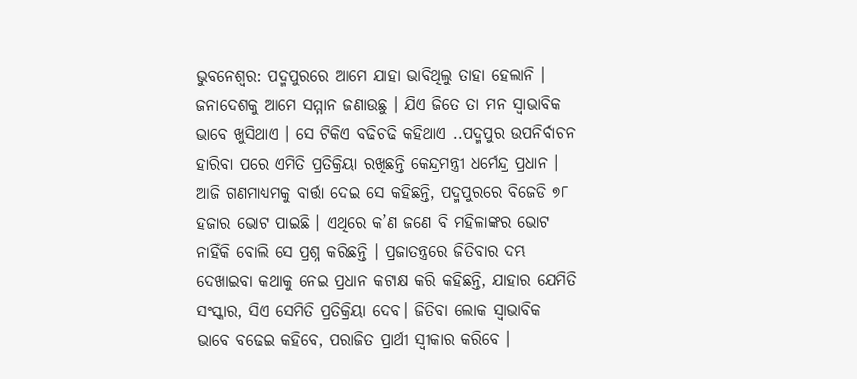ଭୁବନେଶ୍ୱର: ପଦ୍ମପୁରରେ ଆମେ ଯାହା ଭାବିଥିଲୁ ତାହା ହେଲାନି । ଜନାଦେଶକୁ ଆମେ ସମ୍ମାନ ଜଣାଉଛୁ । ଯିଏ ଜିତେ ତା ମନ ସ୍ୱାଭାବିକ ଭାବେ ଖୁସିଥାଏ । ସେ ଟିକିଏ ବଢିଚଢି କହିଥାଏ ..ପଦ୍ମପୁର ଉପନିର୍ବାଚନ ହାରିବା ପରେ ଏମିତି ପ୍ରତିକ୍ରିୟା ରଖିଛନ୍ତି କେନ୍ଦ୍ରମନ୍ତ୍ରୀ ଧର୍ମେନ୍ଦ୍ର ପ୍ରଧାନ ।
ଆଜି ଗଣମାଧ୍ୟମକୁ ବାର୍ତ୍ତା ଦେଇ ସେ କହିଛନ୍ତି, ପଦ୍ମପୁରରେ ବିଜେଡି ୭୮ ହଜାର ଭୋଟ ପାଇଛି । ଏଥିରେ କ’ଣ ଜଣେ ବି ମହିଳାଙ୍କର ଭୋଟ ନାହିଁକି ବୋଲି ସେ ପ୍ରଶ୍ନ କରିଛନ୍ତି । ପ୍ରଜାତନ୍ତ୍ରରେ ଜିତିବାର ଦମ୍ଭ ଦେଖାଇବା କଥାକୁ ନେଇ ପ୍ରଧାନ କଟାକ୍ଷ କରି କହିଛନ୍ତି, ଯାହାର ଯେମିତି ସଂସ୍କାର, ସିଏ ସେମିତି ପ୍ରତିକ୍ରିୟା ଦେବ। ଜିତିବା ଲୋକ ସ୍ୱାଭାବିକ ଭାବେ ବଢେଇ କହିବେ, ପରାଜିତ ପ୍ରାର୍ଥୀ ସ୍ୱୀକାର କରିବେ ।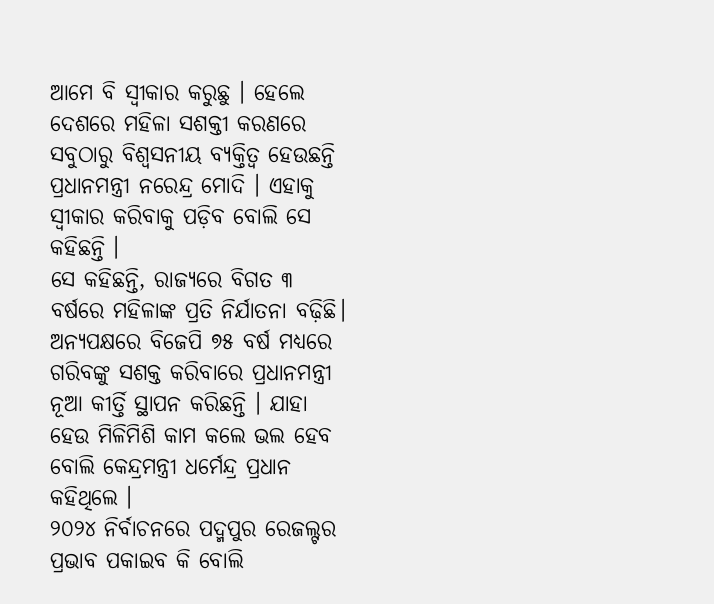ଆମେ ବି ସ୍ୱୀକାର କରୁଛୁ । ହେଲେ ଦେଶରେ ମହିଳା ସଶକ୍ତୀ କରଣରେ ସବୁଠାରୁ ବିଶ୍ୱସନୀୟ ବ୍ୟକ୍ତିତ୍ୱ ହେଉଛନ୍ତି ପ୍ରଧାନମନ୍ତ୍ରୀ ନରେନ୍ଦ୍ର ମୋଦି । ଏହାକୁ ସ୍ୱୀକାର କରିବାକୁ ପଡ଼ିବ ବୋଲି ସେ କହିଛନ୍ତି ।
ସେ କହିଛନ୍ତି, ରାଜ୍ୟରେ ବିଗତ ୩ ବର୍ଷରେ ମହିଳାଙ୍କ ପ୍ରତି ନିର୍ଯାତନା ବଢ଼ିଛି। ଅନ୍ୟପକ୍ଷରେ ବିଜେପି ୭୫ ବର୍ଷ ମଧ୍ୟରେ ଗରିବଙ୍କୁ ସଶକ୍ତ କରିବାରେ ପ୍ରଧାନମନ୍ତ୍ରୀ ନୂଆ କୀର୍ତ୍ତି ସ୍ଥାପନ କରିଛନ୍ତି । ଯାହା ହେଉ ମିଳିମିଶି କାମ କଲେ ଭଲ ହେବ ବୋଲି କେନ୍ଦ୍ରମନ୍ତ୍ରୀ ଧର୍ମେନ୍ଦ୍ର ପ୍ରଧାନ କହିଥିଲେ ।
୨୦୨୪ ନିର୍ବାଚନରେ ପଦ୍ମପୁର ରେଜଲ୍ଟର ପ୍ରଭାବ ପକାଇବ କି ବୋଲି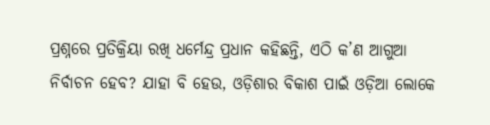ପ୍ରଶ୍ନରେ ପ୍ରତିକ୍ରିୟା ରଖି ଧର୍ମେନ୍ଦ୍ର ପ୍ରଧାନ କହିଛନ୍ତି, ଏଠି କ’ଣ ଆଗୁଆ ନିର୍ବାଚନ ହେବ? ଯାହା ବି ହେଉ, ଓଡ଼ିଶାର ବିକାଶ ପାଇଁ ଓଡ଼ିଆ ଲୋକେ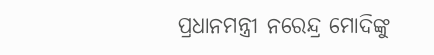ପ୍ରଧାନମନ୍ତ୍ରୀ ନରେନ୍ଦ୍ର ମୋଦିଙ୍କୁ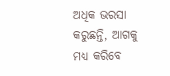ଅଧିକ ଭରସା କରୁଛନ୍ତି, ଆଗକୁ ମଧ୍ୟ କରିବେ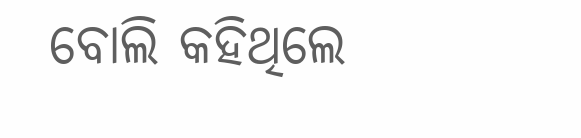ବୋଲି କହିଥିଲେ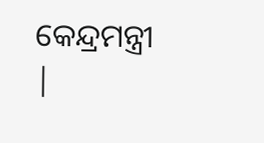କେନ୍ଦ୍ରମନ୍ତ୍ରୀ |